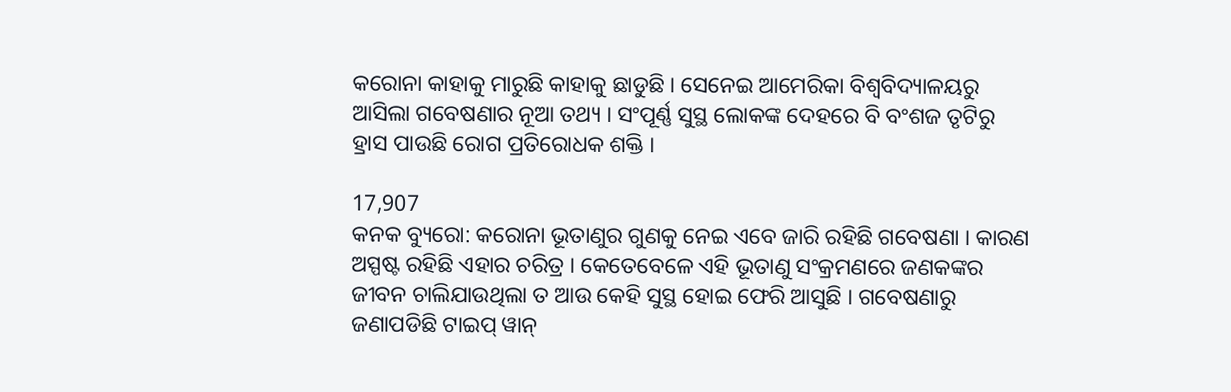କରୋନା କାହାକୁ ମାରୁଛି କାହାକୁ ଛାଡୁଛି । ସେନେଇ ଆମେରିକା ବିଶ୍ୱବିଦ୍ୟାଳୟରୁ ଆସିଲା ଗବେଷଣାର ନୂଆ ତଥ୍ୟ । ସଂପୂର୍ଣ୍ଣ ସୁସ୍ଥ ଲୋକଙ୍କ ଦେହରେ ବି ବଂଶଜ ତୃଟିରୁ ହ୍ରାସ ପାଉଛି ରୋଗ ପ୍ରତିରୋଧକ ଶକ୍ତି ।

17,907
କନକ ବ୍ୟୁରୋ: କରୋନା ଭୂତାଣୁର ଗୁଣକୁ ନେଇ ଏବେ ଜାରି ରହିଛି ଗବେଷଣା । କାରଣ ଅସ୍ପଷ୍ଟ ରହିଛି ଏହାର ଚରିତ୍ର । କେତେବେଳେ ଏହି ଭୂତାଣୁ ସଂକ୍ରମଣରେ ଜଣକଙ୍କର ଜୀବନ ଚାଲିଯାଉଥିଲା ତ ଆଉ କେହି ସୁସ୍ଥ ହୋଇ ଫେରି ଆସୁଛି । ଗବେଷଣାରୁ ଜଣାପଡିଛି ଟାଇପ୍ ୱାନ୍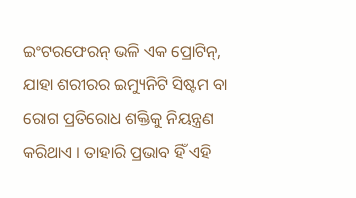ଇଂଟରଫେରନ୍ ଭଳି ଏକ ପ୍ରୋଟିନ୍, ଯାହା ଶରୀରର ଇମ୍ୟୁନିଟି ସିଷ୍ଟମ ବା ରୋଗ ପ୍ରତିରୋଧ ଶକ୍ତିକୁ ନିୟନ୍ତ୍ରଣ କରିଥାଏ । ତାହାରି ପ୍ରଭାବ ହିଁ ଏହି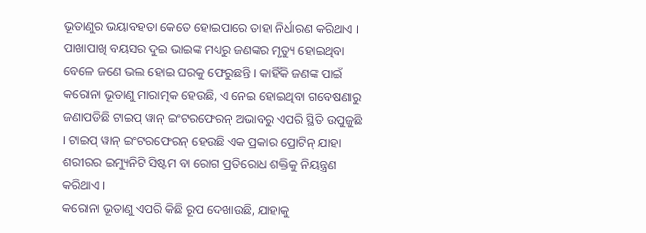ଭୂତାଣୁର ଭୟାବହତା କେତେ ହୋଇପାରେ ତାହା ନିର୍ଧାରଣ କରିଥାଏ ।
ପାଖାପାଖି ବୟସର ଦୁଇ ଭାଇଙ୍କ ମଧ୍ୟରୁ ଜଣଙ୍କର ମୃତ୍ୟୁ ହୋଇଥିବା ବେଳେ ଜଣେ ଭଲ ହୋଇ ଘରକୁ ଫେରୁଛନ୍ତି । କାହିଁକି ଜଣଙ୍କ ପାଇଁ କରୋନା ଭୂତାଣୁ ମାରାତ୍ମକ ହେଉଛି, ଏ ନେଇ ହୋଇଥିବା ଗବେଷଣାରୁ ଜଣାପଡିଛି ଟାଇପ୍ ୱାନ୍ ଇଂଟରଫେରନ୍ ଅଭାବରୁ ଏପରି ସ୍ଥିତି ଉପୁଜୁଛି । ଟାଇପ୍ ୱାନ୍ ଇଂଟରଫେରନ୍ ହେଉଛି ଏକ ପ୍ରକାର ପ୍ରୋଟିନ୍ ଯାହା ଶରୀରର ଇମ୍ୟୁନିଟି ସିଷ୍ଟମ ବା ରୋଗ ପ୍ରତିରୋଧ ଶକ୍ତିକୁ ନିୟନ୍ତ୍ରଣ କରିଥାଏ ।
କରୋନା ଭୂତାଣୁ ଏପରି କିଛି ରୂପ ଦେଖାଉଛି, ଯାହାକୁ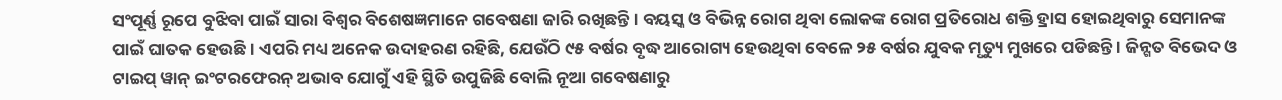ସଂପୂର୍ଣ୍ଣ ରୂପେ ବୁଝିବା ପାଇଁ ସାରା ବିଶ୍ୱର ବିଶେଷଜ୍ଞମାନେ ଗବେଷଣା ଜାରି ରଖିଛନ୍ତି । ବୟସ୍କ ଓ ବିଭିନ୍ନ ରୋଗ ଥିବା ଲୋକଙ୍କ ରୋଗ ପ୍ରତିରୋଧ ଶକ୍ତି ହ୍ରାସ ହୋଇଥିବାରୁ ସେମାନଙ୍କ ପାଇଁ ଘାତକ ହେଉଛି । ଏପରି ମଧ୍ୟ ଅନେକ ଉଦାହରଣ ରହିଛି, ଯେଉଁଠି ୯୫ ବର୍ଷର ବୃଦ୍ଧ ଆରୋଗ୍ୟ ହେଉଥିବା ବେଳେ ୨୫ ବର୍ଷର ଯୁବକ ମୃତ୍ୟୁ ମୁଖରେ ପଡିଛନ୍ତି । ଜିନ୍ଗତ ବିଭେଦ ଓ ଟାଇପ୍ ୱାନ୍ ଇଂଟରଫେରନ୍ ଅଭାବ ଯୋଗୁଁ ଏହି ସ୍ଥିତି ଉପୁଜିଛି ବୋଲି ନୂଆ ଗବେଷଣାରୁ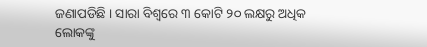ଜଣାପଡିଛି । ସାରା ବିଶ୍ୱରେ ୩ କୋଟି ୨୦ ଲକ୍ଷରୁ ଅଧିକ ଲୋକଙ୍କୁ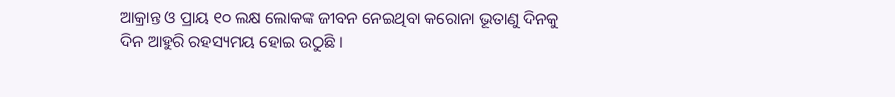ଆକ୍ରାନ୍ତ ଓ ପ୍ରାୟ ୧୦ ଲକ୍ଷ ଲୋକଙ୍କ ଜୀବନ ନେଇଥିବା କରୋନା ଭୂତାଣୁ ଦିନକୁ ଦିନ ଆହୁରି ରହସ୍ୟମୟ ହୋଇ ଉଠୁଛି ।